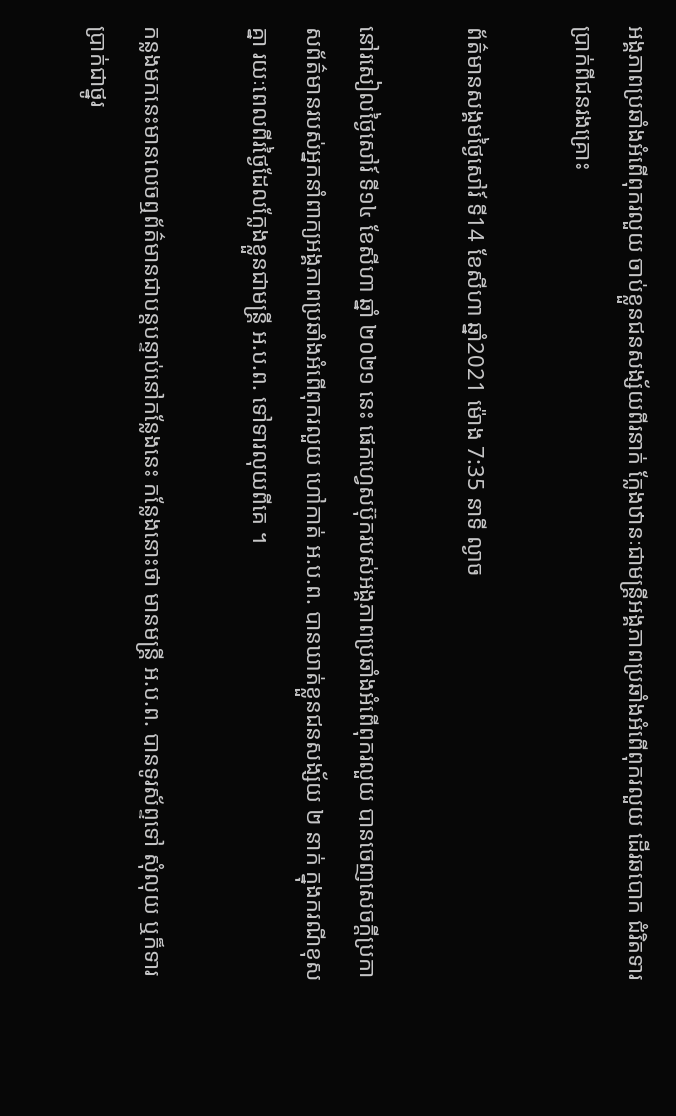អង្គភាពប្រឆាំងអំពើពុករលួយ ចាប់ខ្លួនជនសង្ស័យពីរនាក់ ក្លែងឋានៈជាមន្ត្រីអង្គភាពប្រឆាំងអំពើពុករលួយ ដើរឆបោក ជំរិតទារប្រាក់ពីជនរងគ្រោះ

ព័ត៌មានសង្គមថ្ងៃសៅរ៍ ទី14 ខែសីហា ឆ្នាំ2021 ម៉ោង 7:35 នាទី ល្ងាច

នៅរសៀលថ្ងៃសៅរ៍ ទី១៤ ខែសីហា ឆ្នាំ ២០២១ នេះ ផេកហ្វេសប៊ុករបស់អង្គភាពប្រឆាំងអំពើពុករលួយ បានចេញសេចក្តីប្រកាសព័ត៌មានរបស់អ្នកនាំពាក្យអង្គភាពប្រឆាំងអំពើពុករលួយ ហៅកាត់ អ.ប.ព. បានឃាត់ខ្លួនជនសង្ស័យ ២ នាក់ ក្នុងករណីខុសគ្នា រយៈពេលពីរថ្ងៃដែលក្លែងខ្លួនជាមន្ត្រី អ.ប.ព. ទៅទារលុយពីគេ ។

កន្លងមកនេះមានលេចឮព័ត៌មានជាបន្តបន្ទាប់នៅកន្លែងនេះ កន្លែងនោះថា មានមន្ត្រី អ.ប.ព. បានទូរស័ព្ទទៅ សុំលុយ ឬក៏ទារប្រាក់ជាថ្នូរ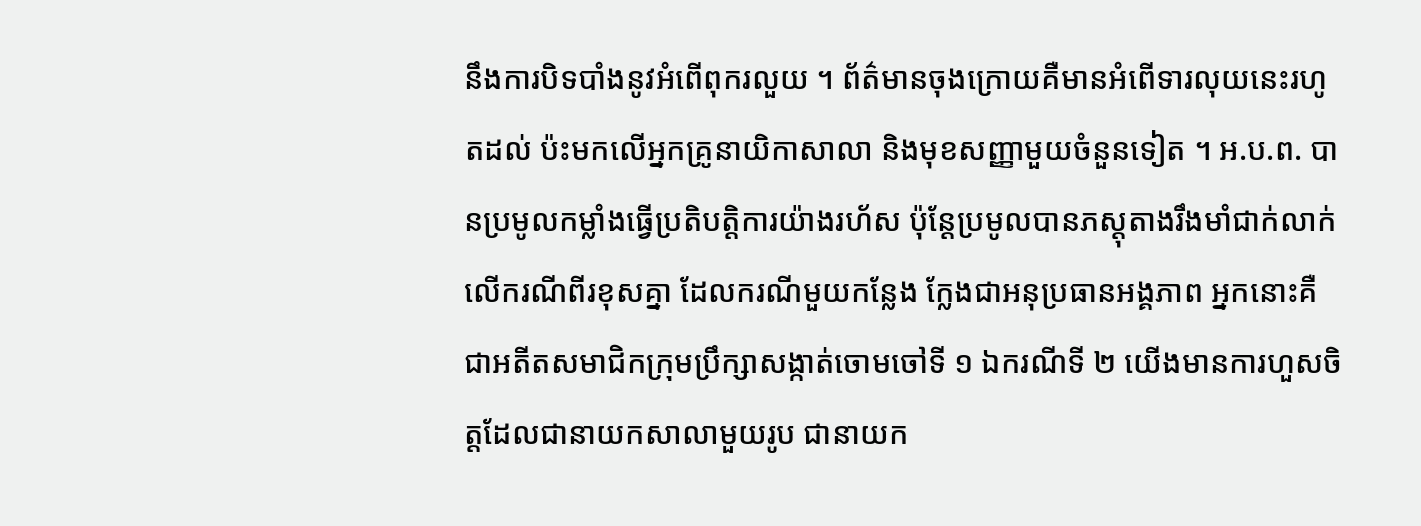នឹងការបិទបាំងនូវអំពើពុករលួយ ។ ព័ត៌មានចុងក្រោយគឺមានអំពើទារលុយនេះរហូតដល់ ប៉ះមកលើអ្នកគ្រូនាយិកាសាលា និងមុខសញ្ញាមួយចំនួនទៀត ។ អ.ប.ព. បានប្រមូលកម្លាំងធ្វើប្រតិបត្តិការយ៉ាងរហ័ស ប៉ុន្តែប្រមូលបានភស្តុតាងរឹងមាំជាក់លាក់លើករណីពីរខុសគ្នា ដែលករណីមួយកន្លែង ក្លែងជាអនុប្រធានអង្គភាព អ្នកនោះគឺជាអតីតសមាជិកក្រុមប្រឹក្សាសង្កាត់ចោមចៅទី ១ ឯករណីទី ២ យើងមានការហួសចិត្តដែលជានាយកសាលាមួយរូប ជានាយក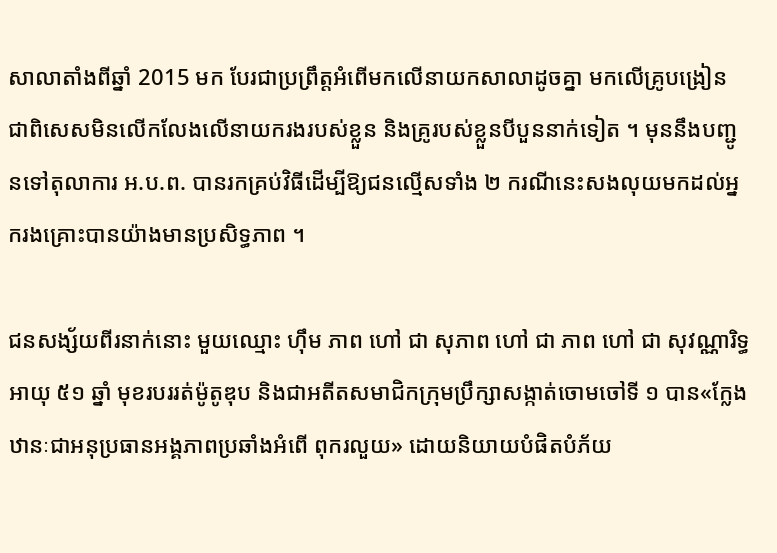សាលាតាំងពីឆ្នាំ 2015 មក បែរជាប្រព្រឹត្តអំពើមកលើនាយកសាលាដូចគ្នា មកលើគ្រូបង្រៀន ជាពិសេសមិនលើកលែងលើនាយករងរបស់ខ្លួន និងគ្រូរបស់ខ្លួនបីបួននាក់ទៀត ។ មុននឹងបញ្ជូនទៅតុលាការ អ.ប.ព. បានរកគ្រប់វិធីដើម្បីឱ្យជនល្មើសទាំង ២ ករណីនេះសងលុយមកដល់អ្នករងគ្រោះបានយ៉ាងមានប្រសិទ្ធភាព ។

ជនសង្ស័យពីរនាក់នោះ មួយឈ្មោះ ហ៊ឹម ភាព ហៅ ជា សុភាព ហៅ ជា ភាព ហៅ ជា សុវណ្ណារិទ្ធ អាយុ ៥១ ឆ្នាំ មុខរបររត់ម៉ូតូឌុប និងជាអតីតសមាជិកក្រុមប្រឹក្សាសង្កាត់ចោមចៅទី ១ បាន«ក្លែងឋានៈជាអនុប្រធានអង្គភាពប្រឆាំងអំពើ ពុករលួយ» ដោយនិយាយបំផិតបំភ័យ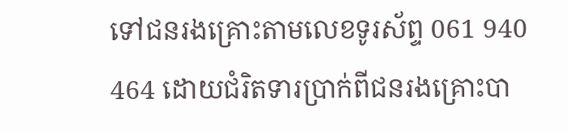ទៅជនរងគ្រោះតាមលេខទូរស័ព្ទ 061 940 464 ដោយជំរិតទារប្រាក់ពីជនរងគ្រោះបា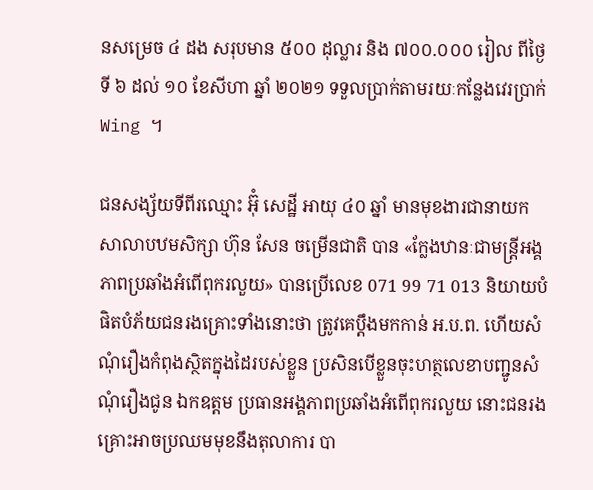នសម្រេច ៤ ដង សរុបមាន ៥០០ ដុល្លារ និង ៧០០.០០០ រៀល ពីថ្ងៃទី ៦ ដល់ ១០ ខែសីហា ឆ្នាំ ២០២១ ទទួលប្រាក់តាមរយៈកន្លែងវេរប្រាក់ Wing ។

ជនសង្ស័យទីពីរឈ្មោះ អ៊ុំ សេដ្ឋី អាយុ ៤០ ឆ្នាំ មានមុខងារជានាយកសាលាបឋមសិក្សា ហ៊ុន សែន ចម្រើនជាតិ បាន «ក្លែងឋានៈជាមន្ត្រីអង្គភាពប្រឆាំងអំពើពុករលួយ» បានប្រើលេខ 071 99 71 013 និយាយបំផិតបំភ័យជនរងគ្រោះទាំងនោះថា ត្រូវគេប្តឹងមកកាន់ អ.ប.ព. ហើយសំណុំរឿងកំពុងស្ថិតក្នុងដៃរបស់ខ្លួន ប្រសិនបើខ្លួនចុះហត្ថលេខាបញ្ជូនសំណុំរឿងជូន ឯកឧត្តម ប្រធានអង្គភាពប្រឆាំងអំពើពុករលួយ នោះជនរងគ្រោះអាចប្រឈមមុខនឹងតុលាការ បា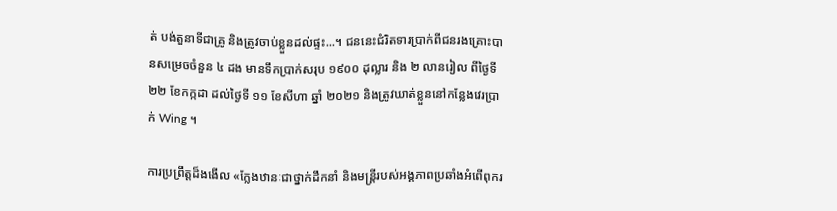ត់ បង់តួនាទីជាគ្រូ និងត្រូវចាប់ខ្លួនដល់ផ្ទះ...។ ជននេះជំរិតទារប្រាក់ពីជនរងគ្រោះបានសម្រេចចំនួន ៤ ដង មានទឹកប្រាក់សរុប ១៩០០ ដុល្លារ និង ២ លានរៀល ពីថ្ងៃទី ២២ ខែកក្កដា ដល់ថ្ងៃទី ១១ ខែសីហា ឆ្នាំ ២០២១ និងត្រូវឃាត់ខ្លួននៅកន្លែងវេរប្រាក់ Wing ។

ការប្រព្រឹត្តដ៏ងងើល «ក្លែងឋានៈជាថ្នាក់ដឹកនាំ និងមន្ត្រីរបស់អង្គភាពប្រឆាំងអំពើពុករ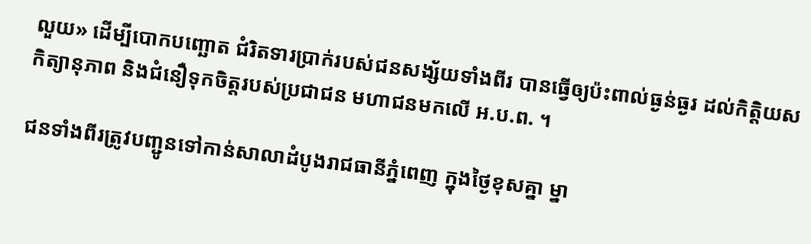លួយ» ដើម្បីបោកបញ្ឆោត ជំរិតទារប្រាក់របស់ជនសង្ស័យទាំងពីរ បានធ្វើឲ្យប៉ះពាល់ធ្ងន់ធ្ងរ ដល់កិត្តិយស កិត្យានុភាព និងជំនឿទុកចិត្តរបស់ប្រជាជន មហាជនមកលើ អ.ប.ព. ។

ជនទាំងពីរត្រូវបញ្ជូនទៅកាន់សាលាដំបូងរាជធានីភ្នំពេញ ក្នុងថ្ងៃខុសគ្នា ម្នា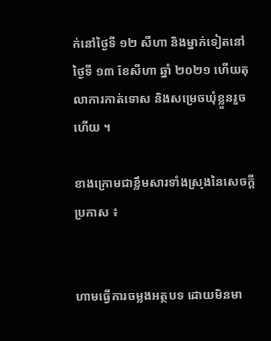ក់នៅថ្ងៃទី ១២ សីហា និងម្នាក់ទៀតនៅថ្ងៃទី ១៣ ខែសីហា ឆ្នាំ ២០២១ ហើយតុលាការកាត់ទោស និងសម្រេចឃុំខ្លួនរួចហើយ ។

ខាងក្រោមជាខ្លឹមសារទាំងស្រុងនៃសេចក្តីប្រកាស ៖


ហាមធ្វើការចម្លងអត្ថបទ ដោយមិនមា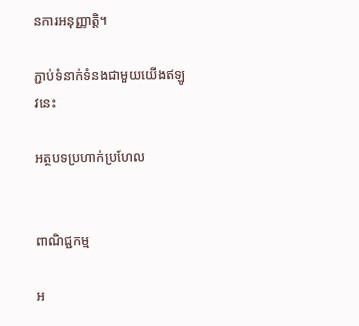នការអនុញ្ញាត្តិ។

ភ្ជាប់ទំនាក់ទំនងជាមួយយើងឥឡូវនេះ

អត្ថបទប្រហាក់ប្រហែល


ពាណិជ្ជកម្ម

អ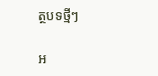ត្ថបទថ្មីៗ

អ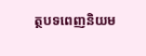ត្ថបទពេញនិយម